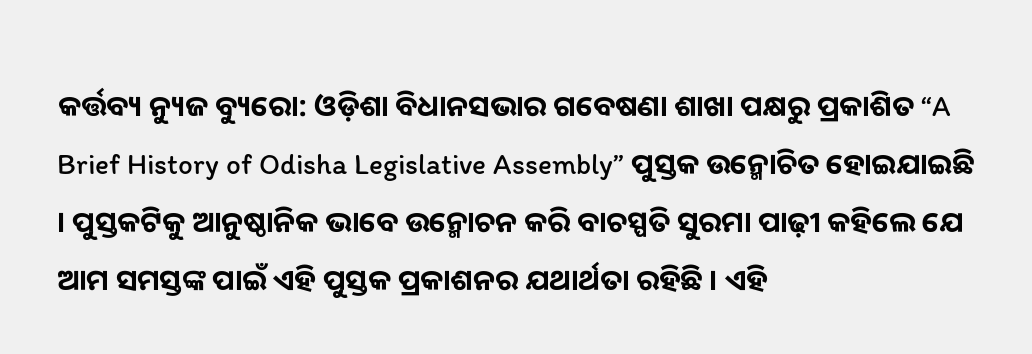କର୍ତ୍ତବ୍ୟ ନ୍ୟୁଜ ବ୍ୟୁରୋ: ଓଡ଼ିଶା ବିଧାନସଭାର ଗବେଷଣା ଶାଖା ପକ୍ଷରୁ ପ୍ରକାଶିତ “A Brief History of Odisha Legislative Assembly” ପୁସ୍ତକ ଉନ୍ମୋଚିତ ହୋଇଯାଇଛି । ପୁସ୍ତକଟିକୁ ଆନୁଷ୍ଠାନିକ ଭାବେ ଉନ୍ମୋଚନ କରି ବାଚସ୍ପତି ସୁରମା ପାଢ଼ୀ କହିଲେ ଯେ ଆମ ସମସ୍ତଙ୍କ ପାଇଁ ଏହି ପୁସ୍ତକ ପ୍ରକାଶନର ଯଥାର୍ଥତା ରହିଛି । ଏହି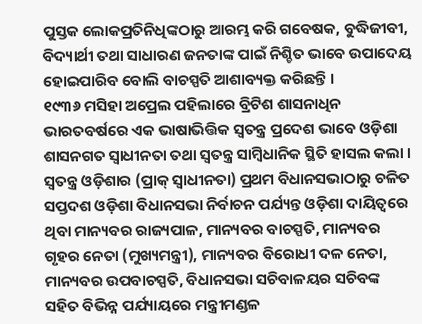ପୁସ୍ତକ ଲୋକପ୍ରତିନିଧିଙ୍କଠାରୁ ଆରମ୍ଭ କରି ଗବେଷକ, ବୁଦ୍ଧିଜୀବୀ, ବିଦ୍ୟାର୍ଥୀ ତଥା ସାଧାରଣ ଜନତାଙ୍କ ପାଇଁ ନିଶ୍ଚିତ ଭାବେ ଉପାଦେୟ ହୋଇପାରିବ ବୋଲି ବାଚସ୍ପତି ଆଶାବ୍ୟକ୍ତ କରିଛନ୍ତି ।
୧୯୩୬ ମସିହା ଅପ୍ରେଲ ପହିଲାରେ ବ୍ରିଟିଶ ଶାସନାଧିନ ଭାରତବର୍ଷରେ ଏକ ଭାଷାଭିତ୍ତିକ ସ୍ୱତନ୍ତ୍ର ପ୍ରଦେଶ ଭାବେ ଓଡ଼ିଶା ଶାସନଗତ ସ୍ୱାଧୀନତା ତଥା ସ୍ୱତନ୍ତ୍ର ସାମ୍ବିଧାନିକ ସ୍ଥିତି ହାସଲ କଲା । ସ୍ୱତନ୍ତ୍ର ଓଡ଼ିଶାର (ପ୍ରାକ୍ ସ୍ୱାଧୀନତା) ପ୍ରଥମ ବିଧାନସଭାଠାରୁ ଚଳିତ ସପ୍ତଦଶ ଓଡ଼ିଶା ବିଧାନସଭା ନିର୍ବାଚନ ପର୍ଯ୍ୟନ୍ତ ଓଡ଼ିଶା ଦାୟିତ୍ୱରେ ଥିବା ମାନ୍ୟବର ରାଜ୍ୟପାଳ, ମାନ୍ୟବର ବାଚସ୍ପତି, ମାନ୍ୟବର ଗୃହର ନେତା (ମୁଖ୍ୟମନ୍ତ୍ରୀ), ମାନ୍ୟବର ବିରୋଧୀ ଦଳ ନେତା, ମାନ୍ୟବର ଉପବାଚସ୍ପତି, ବିଧାନସଭା ସଚିବାଳୟର ସଚିବଙ୍କ ସହିତ ବିଭିନ୍ନ ପର୍ଯ୍ୟାୟରେ ମନ୍ତ୍ରୀମଣ୍ଡଳ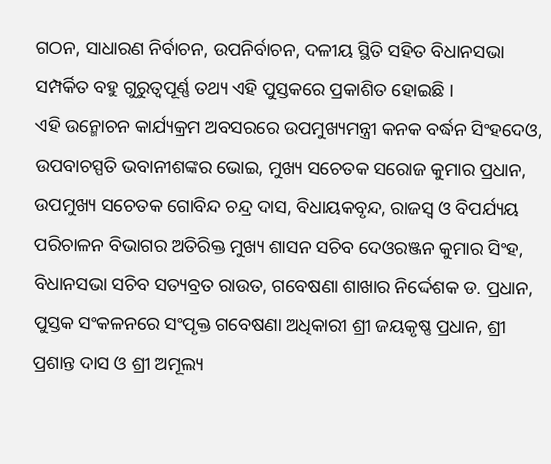ଗଠନ, ସାଧାରଣ ନିର୍ବାଚନ, ଉପନିର୍ବାଚନ, ଦଳୀୟ ସ୍ଥିତି ସହିତ ବିଧାନସଭା ସମ୍ପର୍କିତ ବହୁ ଗୁରୁତ୍ୱପୂର୍ଣ୍ଣ ତଥ୍ୟ ଏହି ପୁସ୍ତକରେ ପ୍ରକାଶିତ ହୋଇଛି ।
ଏହି ଉନ୍ମୋଚନ କାର୍ଯ୍ୟକ୍ରମ ଅବସରରେ ଉପମୁଖ୍ୟମନ୍ତ୍ରୀ କନକ ବର୍ଦ୍ଧନ ସିଂହଦେଓ, ଉପବାଚସ୍ପତି ଭବାନୀଶଙ୍କର ଭୋଇ, ମୁଖ୍ୟ ସଚେତକ ସରୋଜ କୁମାର ପ୍ରଧାନ, ଉପମୁଖ୍ୟ ସଚେତକ ଗୋବିନ୍ଦ ଚନ୍ଦ୍ର ଦାସ, ବିଧାୟକବୃନ୍ଦ, ରାଜସ୍ୱ ଓ ବିପର୍ଯ୍ୟୟ ପରିଚାଳନ ବିଭାଗର ଅତିରିକ୍ତ ମୁଖ୍ୟ ଶାସନ ସଚିବ ଦେଓରଞ୍ଜନ କୁମାର ସିଂହ, ବିଧାନସଭା ସଚିବ ସତ୍ୟବ୍ରତ ରାଉତ, ଗବେଷଣା ଶାଖାର ନିର୍ଦ୍ଦେଶକ ଡ. ପ୍ରଧାନ, ପୁସ୍ତକ ସଂକଳନରେ ସଂପୃକ୍ତ ଗବେଷଣା ଅଧିକାରୀ ଶ୍ରୀ ଜୟକୃଷ୍ଣ ପ୍ରଧାନ, ଶ୍ରୀ ପ୍ରଶାନ୍ତ ଦାସ ଓ ଶ୍ରୀ ଅମୂଲ୍ୟ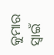କୁମାର ସ୍ୱାଇଁ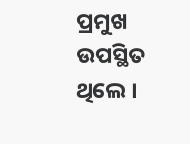ପ୍ରମୁଖ ଉପସ୍ଥିତ ଥିଲେ ।